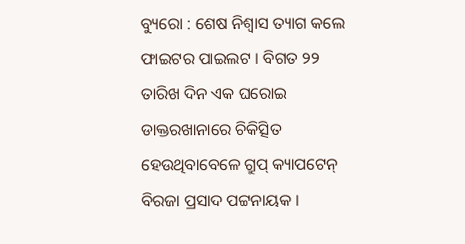ବ୍ୟୁରୋ : ଶେଷ ନିଶ୍ୱାସ ତ୍ୟାଗ କଲେ ଫାଇଟର ପାଇଲଟ । ବିଗତ ୨୨ ତାରିଖ ଦିନ ଏକ ଘରୋଇ ଡାକ୍ତରଖାନାରେ ଚିକିତ୍ସିତ ହେଉଥିବାବେଳେ ଗ୍ରୁପ୍ କ୍ୟାପଟେନ୍ ବିରଜା ପ୍ରସାଦ ପଟ୍ଟନାୟକ ।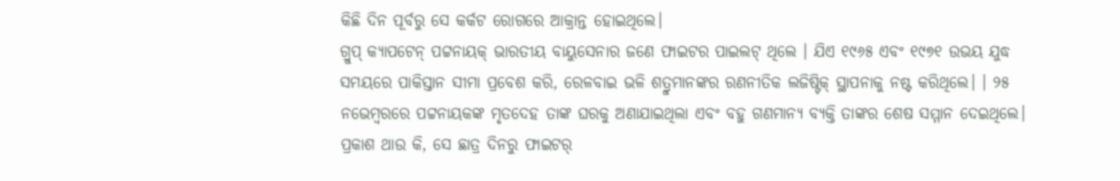କିଛି ଦିନ ପୂର୍ବରୁ ସେ କର୍କଟ ରୋଗରେ ଆକ୍ରାନ୍ତ ହୋଇଥିଲେ।
ଗ୍ରୁପ୍ କ୍ୟାପଟେନ୍ ପଟ୍ଟନାୟକ୍ ଭାରତୀୟ ବାୟୁସେନାର ଜଣେ ଫାଇଟର ପାଇଲଟ୍ ଥିଲେ । ଯିଏ ୧୯୬୫ ଏବଂ ୧୯୭୧ ଉଭୟ ଯୁଦ୍ଧ ସମୟରେ ପାକିସ୍ତାନ ସୀମା ପ୍ରବେଶ କରି, ରେଳବାଇ ଭଳି ଶତ୍ରୁମାନଙ୍କର ରଣନୀତିକ ଲଜିଷ୍ଟିକ୍ ସ୍ଥାପନାକୁ ନଷ୍ଟ କରିଥିଲେ। । ୨୫ ନଭେମ୍ବରରେ ପଟ୍ଟନାୟକଙ୍କ ମୃତଦେହ ତାଙ୍କ ଘରକୁ ଅଣାଯାଇଥିଲା ଏବଂ ବହୁ ଗଣମାନ୍ୟ ବ୍ୟକ୍ତି ତାଙ୍କର ଶେଷ ସମ୍ମାନ ଦେଇଥିଲେ।
ପ୍ରକାଶ ଥାଉ କି, ସେ ଛାତ୍ର ଦିନରୁ ଫାଇଟର୍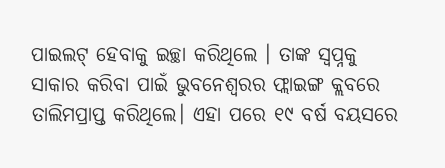ପାଇଲଟ୍ ହେବାକୁ ଇଚ୍ଛା କରିଥିଲେ । ତାଙ୍କ ସ୍ୱପ୍ନକୁ ସାକାର କରିବା ପାଇଁ ଭୁବନେଶ୍ୱରର ଫ୍ଲାଇଙ୍ଗ କ୍ଲବରେ ତାଲିମପ୍ରାପ୍ତ କରିଥିଲେ। ଏହା ପରେ ୧୯ ବର୍ଷ ବୟସରେ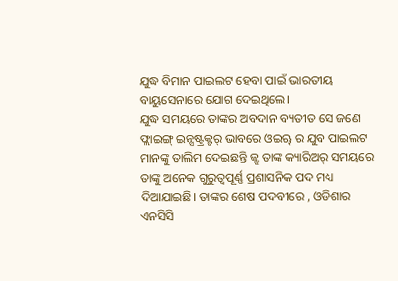ଯୁଦ୍ଧ ବିମାନ ପାଇଲଟ ହେବା ପାଇଁ ଭାରତୀୟ ବାୟୁସେନାରେ ଯୋଗ ଦେଇଥିଲେ।
ଯୁଦ୍ଧ ସମୟରେ ତାଙ୍କର ଅବଦାନ ବ୍ୟତୀତ ସେ ଜଣେ ଫ୍ଲାଇଙ୍ଗ୍ ଇନ୍ସଷ୍ଟ୍ରକ୍ଟର୍ ଭାବରେ ଓଇୠ ର ଯୁବ ପାଇଲଟ ମାନଙ୍କୁ ତାଲିମ ଦେଇଛନ୍ତି ଜ୍ଝ ତାଙ୍କ କ୍ୟାରିଅର୍ ସମୟରେ ତାଙ୍କୁ ଅନେକ ଗୁରୁତ୍ୱପୂର୍ଣ୍ଣ ପ୍ରଶାସନିକ ପଦ ମଧ୍ୟ ଦିଆଯାଇଛି। ତାଙ୍କର ଶେଷ ପଦବୀରେ , ଓଡିଶାର ଏନସିସି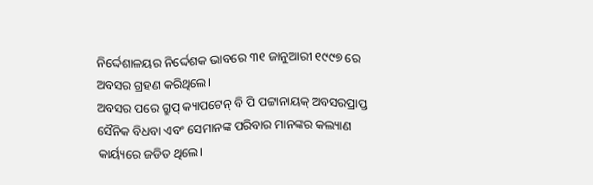ନିର୍ଦ୍ଦେଶାଳୟର ନିର୍ଦ୍ଦେଶକ ଭାବରେ ୩୧ ଜାନୁଆରୀ ୧୯୯୭ ରେ ଅବସର ଗ୍ରହଣ କରିଥିଲେ।
ଅବସର ପରେ ଗ୍ରୁପ୍ କ୍ୟାପଟେନ୍ ବି ପି ପଟ୍ଟାନାୟକ୍ ଅବସରପ୍ରାପ୍ତ ସୈନିକ ବିଧବା ଏବଂ ସେମାନଙ୍କ ପରିବାର ମାନଙ୍କର କଲ୍ୟାଣ କାର୍ୟ୍ୟରେ ଜଡିତ ଥିଲେ।